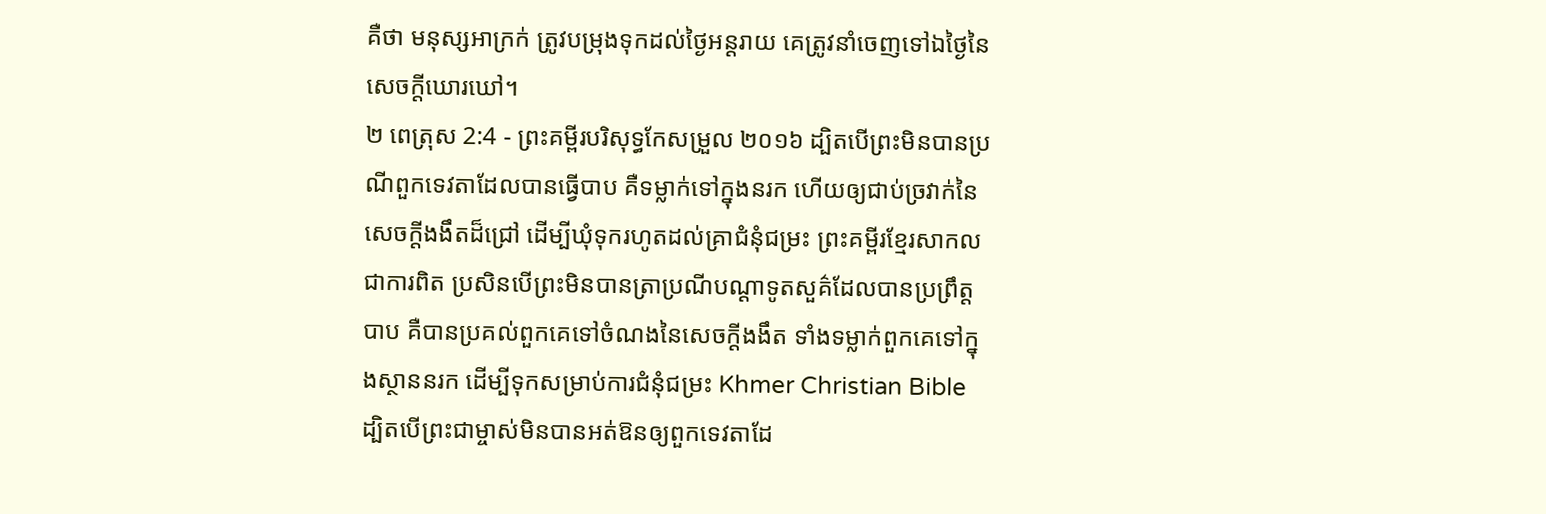គឺថា មនុស្សអាក្រក់ ត្រូវបម្រុងទុកដល់ថ្ងៃអន្តរាយ គេត្រូវនាំចេញទៅឯថ្ងៃនៃសេចក្ដីឃោរឃៅ។
២ ពេត្រុស 2:4 - ព្រះគម្ពីរបរិសុទ្ធកែសម្រួល ២០១៦ ដ្បិតបើព្រះមិនបានប្រណីពួកទេវតាដែលបានធ្វើបាប គឺទម្លាក់ទៅក្នុងនរក ហើយឲ្យជាប់ច្រវាក់នៃសេចក្ដីងងឹតដ៏ជ្រៅ ដើម្បីឃុំទុករហូតដល់គ្រាជំនុំជម្រះ ព្រះគម្ពីរខ្មែរសាកល ជាការពិត ប្រសិនបើព្រះមិនបានត្រាប្រណីបណ្ដាទូតសួគ៌ដែលបានប្រព្រឹត្តបាប គឺបានប្រគល់ពួកគេទៅចំណងនៃសេចក្ដីងងឹត ទាំងទម្លាក់ពួកគេទៅក្នុងស្ថាននរក ដើម្បីទុកសម្រាប់ការជំនុំជម្រះ Khmer Christian Bible ដ្បិតបើព្រះជាម្ចាស់មិនបានអត់ឱនឲ្យពួកទេវតាដែ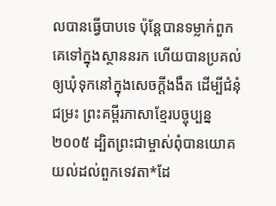លបានធ្វើបាបទេ ប៉ុន្ដែបានទម្លាក់ពួកគេទៅក្នុងស្ថាននរក ហើយបានប្រគល់ឲ្យឃុំទុកនៅក្នុងសេចក្ដីងងឹត ដើម្បីជំនុំជម្រះ ព្រះគម្ពីរភាសាខ្មែរបច្ចុប្បន្ន ២០០៥ ដ្បិតព្រះជាម្ចាស់ពុំបានយោគយល់ដល់ពួកទេវតា*ដែ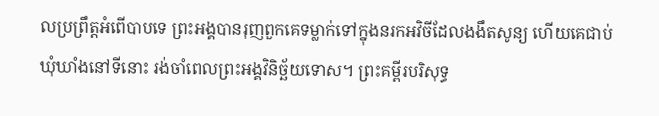លប្រព្រឹត្តអំពើបាបទេ ព្រះអង្គបានរុញពួកគេទម្លាក់ទៅក្នុងនរកអវិចីដែលងងឹតសូន្យ ហើយគេជាប់ឃុំឃាំងនៅទីនោះ រង់ចាំពេលព្រះអង្គវិនិច្ឆ័យទោស។ ព្រះគម្ពីរបរិសុទ្ធ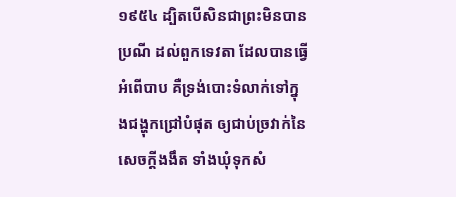១៩៥៤ ដ្បិតបើសិនជាព្រះមិនបានប្រណី ដល់ពួកទេវតា ដែលបានធ្វើអំពើបាប គឺទ្រង់បោះទំលាក់ទៅក្នុងជង្ហុកជ្រៅបំផុត ឲ្យជាប់ច្រវាក់នៃសេចក្ដីងងឹត ទាំងឃុំទុកសំ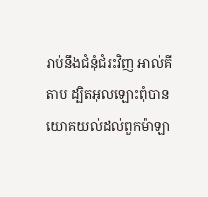រាប់នឹងជំនុំជំរះវិញ អាល់គីតាប ដ្បិតអុលឡោះពុំបានយោគយល់ដល់ពួកម៉ាឡា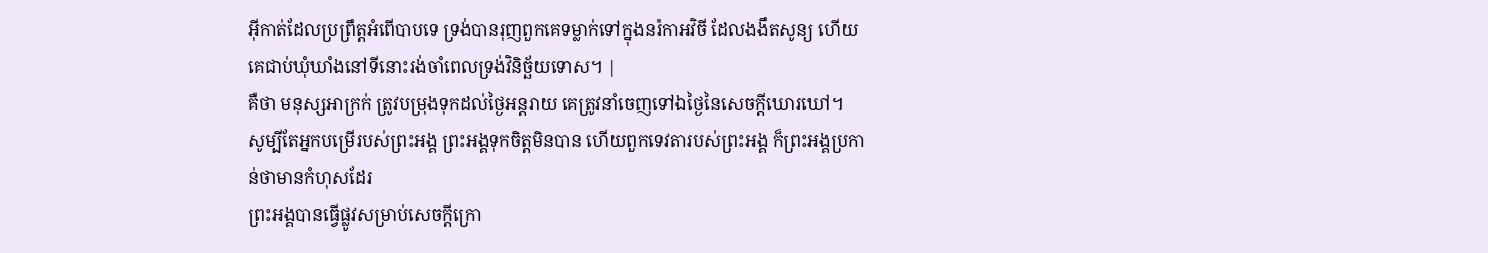អ៊ីកាត់ដែលប្រព្រឹត្ដអំពើបាបទេ ទ្រង់បានរុញពួកគេទម្លាក់ទៅក្នុងនរ៉កាអវិចី ដែលងងឹតសូន្យ ហើយគេជាប់ឃុំឃាំងនៅទីនោះរង់ចាំពេលទ្រង់វិនិច្ឆ័យទោស។ |
គឺថា មនុស្សអាក្រក់ ត្រូវបម្រុងទុកដល់ថ្ងៃអន្តរាយ គេត្រូវនាំចេញទៅឯថ្ងៃនៃសេចក្ដីឃោរឃៅ។
សូម្បីតែអ្នកបម្រើរបស់ព្រះអង្គ ព្រះអង្គទុកចិត្តមិនបាន ហើយពួកទេវតារបស់ព្រះអង្គ ក៏ព្រះអង្គប្រកាន់ថាមានកំហុសដែរ
ព្រះអង្គបានធ្វើផ្លូវសម្រាប់សេចក្ដីក្រោ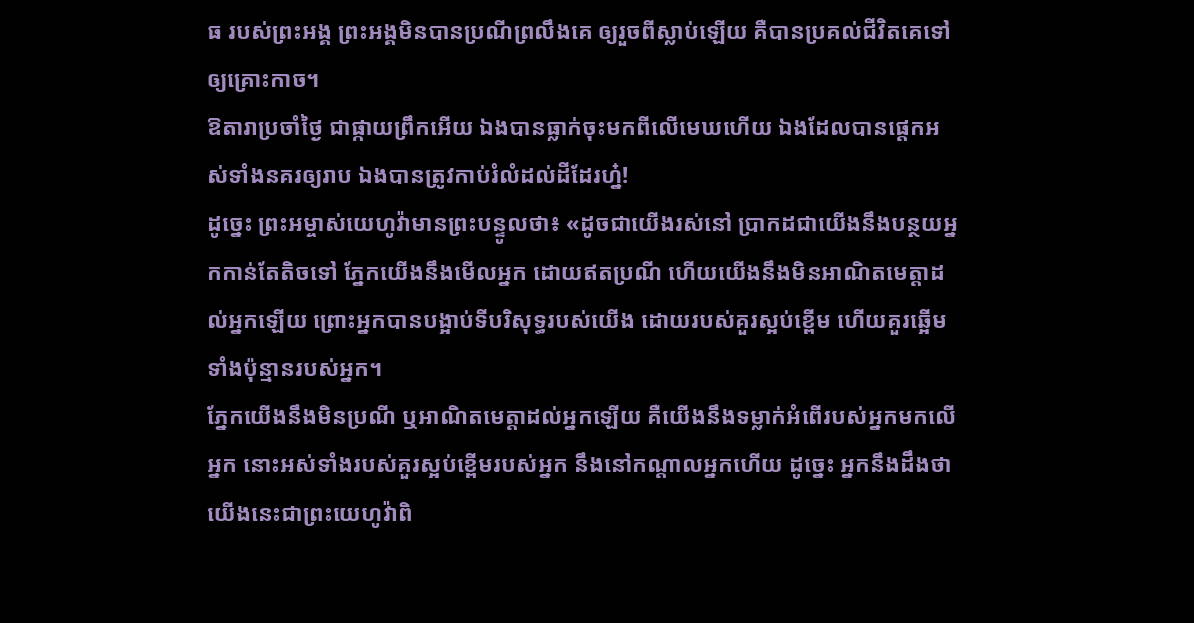ធ របស់ព្រះអង្គ ព្រះអង្គមិនបានប្រណីព្រលឹងគេ ឲ្យរួចពីស្លាប់ឡើយ គឺបានប្រគល់ជីវិតគេទៅឲ្យគ្រោះកាច។
ឱតារាប្រចាំថ្ងៃ ជាផ្កាយព្រឹកអើយ ឯងបានធ្លាក់ចុះមកពីលើមេឃហើយ ឯងដែលបានផ្តេកអស់ទាំងនគរឲ្យរាប ឯងបានត្រូវកាប់រំលំដល់ដីដែរហ្ន៎!
ដូច្នេះ ព្រះអម្ចាស់យេហូវ៉ាមានព្រះបន្ទូលថា៖ «ដូចជាយើងរស់នៅ ប្រាកដជាយើងនឹងបន្ថយអ្នកកាន់តែតិចទៅ ភ្នែកយើងនឹងមើលអ្នក ដោយឥតប្រណី ហើយយើងនឹងមិនអាណិតមេត្តាដល់អ្នកឡើយ ព្រោះអ្នកបានបង្អាប់ទីបរិសុទ្ធរបស់យើង ដោយរបស់គួរស្អប់ខ្ពើម ហើយគួរឆ្អើមទាំងប៉ុន្មានរបស់អ្នក។
ភ្នែកយើងនឹងមិនប្រណី ឬអាណិតមេត្តាដល់អ្នកឡើយ គឺយើងនឹងទម្លាក់អំពើរបស់អ្នកមកលើអ្នក នោះអស់ទាំងរបស់គួរស្អប់ខ្ពើមរបស់អ្នក នឹងនៅកណ្ដាលអ្នកហើយ ដូច្នេះ អ្នកនឹងដឹងថា យើងនេះជាព្រះយេហូវ៉ាពិ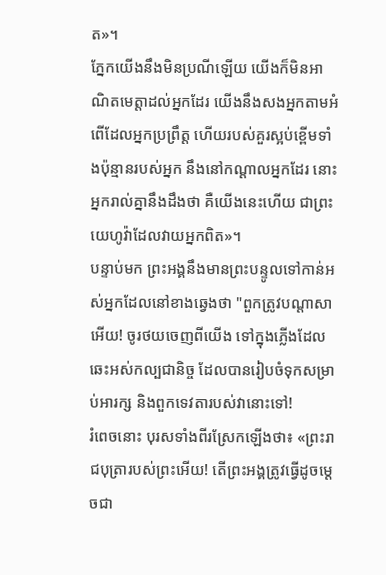ត»។
ភ្នែកយើងនឹងមិនប្រណីឡើយ យើងក៏មិនអាណិតមេត្តាដល់អ្នកដែរ យើងនឹងសងអ្នកតាមអំពើដែលអ្នកប្រព្រឹត្ត ហើយរបស់គួរស្អប់ខ្ពើមទាំងប៉ុន្មានរបស់អ្នក នឹងនៅកណ្ដាលអ្នកដែរ នោះអ្នករាល់គ្នានឹងដឹងថា គឺយើងនេះហើយ ជាព្រះយេហូវ៉ាដែលវាយអ្នកពិត»។
បន្ទាប់មក ព្រះអង្គនឹងមានព្រះបន្ទូលទៅកាន់អស់អ្នកដែលនៅខាងឆ្វេងថា "ពួកត្រូវបណ្តាសាអើយ! ចូរថយចេញពីយើង ទៅក្នុងភ្លើងដែលឆេះអស់កល្បជានិច្ច ដែលបានរៀបចំទុកសម្រាប់អារក្ស និងពួកទេវតារបស់វានោះទៅ!
រំពេចនោះ បុរសទាំងពីរស្រែកឡើងថា៖ «ព្រះរាជបុត្រារបស់ព្រះអើយ! តើព្រះអង្គត្រូវធ្វើដូចម្តេចជា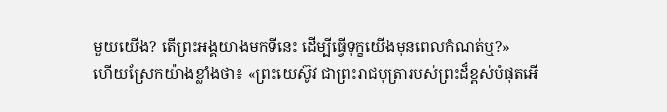មួយយើង? តើព្រះអង្គយាងមកទីនេះ ដើម្បីធ្វើទុក្ខយើងមុនពេលកំណត់ឬ?»
ហើយស្រែកយ៉ាងខ្លាំងថា៖ «ព្រះយេស៊ូវ ជាព្រះរាជបុត្រារបស់ព្រះដ៏ខ្ពស់បំផុតអើ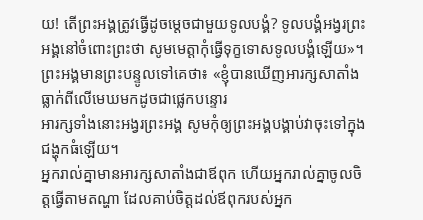យ! តើព្រះអង្គត្រូវធ្វើដូចម្តេចជាមួយទូលបង្គំ? ទូលបង្គំអង្វរព្រះអង្គនៅចំពោះព្រះថា សូមមេត្តាកុំធ្វើទុក្ខទោសទូលបង្គំឡើយ»។
ព្រះអង្គមានព្រះបន្ទូលទៅគេថា៖ «ខ្ញុំបានឃើញអារក្សសាតាំងធ្លាក់ពីលើមេឃមកដូចជាផ្លេកបន្ទោរ
អារក្សទាំងនោះអង្វរព្រះអង្គ សូមកុំឲ្យព្រះអង្គបង្គាប់វាចុះទៅក្នុងជង្ហុកធំឡើយ។
អ្នករាល់គ្នាមានអារក្សសាតាំងជាឪពុក ហើយអ្នករាល់គ្នាចូលចិត្តធ្វើតាមតណ្ហា ដែលគាប់ចិត្តដល់ឪពុករបស់អ្នក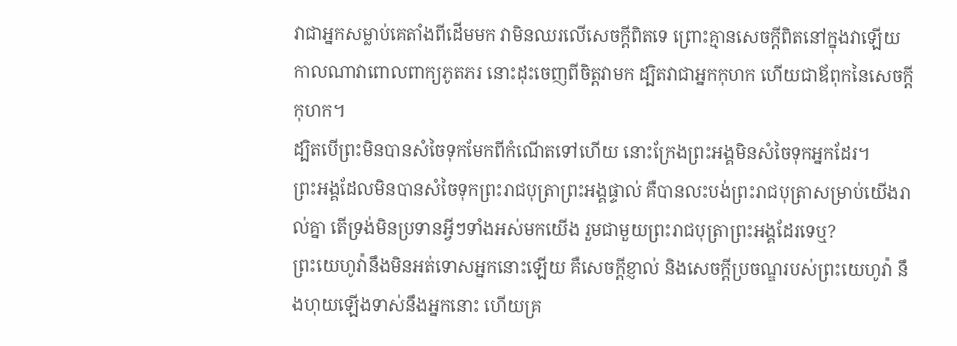វាជាអ្នកសម្លាប់គេតាំងពីដើមមក វាមិនឈរលើសេចក្តីពិតទេ ព្រោះគ្មានសេចក្តីពិតនៅក្នុងវាឡើយ កាលណាវាពោលពាក្យភូតភរ នោះដុះចេញពីចិត្តវាមក ដ្បិតវាជាអ្នកកុហក ហើយជាឪពុកនៃសេចក្តីកុហក។
ដ្បិតបើព្រះមិនបានសំចៃទុកមែកពីកំណើតទៅហើយ នោះក្រែងព្រះអង្គមិនសំចៃទុកអ្នកដែរ។
ព្រះអង្គដែលមិនបានសំចៃទុកព្រះរាជបុត្រាព្រះអង្គផ្ទាល់ គឺបានលះបង់ព្រះរាជបុត្រាសម្រាប់យើងរាល់គ្នា តើទ្រង់មិនប្រទានអ្វីៗទាំងអស់មកយើង រួមជាមួយព្រះរាជបុត្រាព្រះអង្គដែរទេឬ?
ព្រះយេហូវ៉ានឹងមិនអត់ទោសអ្នកនោះឡើយ គឺសេចក្ដីខ្ញាល់ និងសេចក្ដីប្រចណ្ឌរបស់ព្រះយេហូវ៉ា នឹងហុយឡើងទាស់នឹងអ្នកនោះ ហើយគ្រ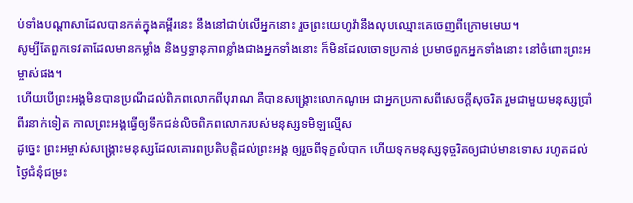ប់ទាំងបណ្ដាសាដែលបានកត់ក្នុងគម្ពីរនេះ នឹងនៅជាប់លើអ្នកនោះ រួចព្រះយេហូវ៉ានឹងលុបឈ្មោះគេចេញពីក្រោមមេឃ។
សូម្បីតែពួកទេវតាដែលមានកម្លាំង និងឫទ្ធានុភាពខ្លាំងជាងអ្នកទាំងនោះ ក៏មិនដែលចោទប្រកាន់ ប្រមាថពួកអ្នកទាំងនោះ នៅចំពោះព្រះអម្ចាស់ផង។
ហើយបើព្រះអង្គមិនបានប្រណីដល់ពិភពលោកពីបុរាណ គឺបានសង្គ្រោះលោកណូអេ ជាអ្នកប្រកាសពីសេចក្ដីសុចរិត រួមជាមួយមនុស្សប្រាំពីរនាក់ទៀត កាលព្រះអង្គធ្វើឲ្យទឹកជន់លិចពិភពលោករបស់មនុស្សទមិឡល្មើស
ដូច្នេះ ព្រះអម្ចាស់សង្រ្គោះមនុស្សដែលគោរពប្រតិបត្តិដល់ព្រះអង្គ ឲ្យរួចពីទុក្ខលំបាក ហើយទុកមនុស្សទុច្ចរិតឲ្យជាប់មានទោស រហូតដល់ថ្ងៃជំនុំជម្រះ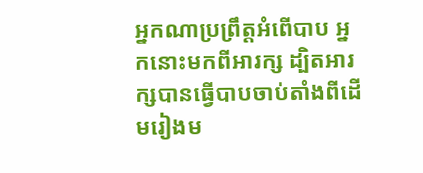អ្នកណាប្រព្រឹត្តអំពើបាប អ្នកនោះមកពីអារក្ស ដ្បិតអារក្សបានធ្វើបាបចាប់តាំងពីដើមរៀងម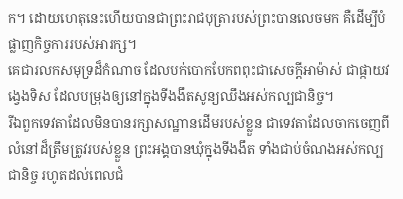ក។ ដោយហេតុនេះហើយបានជាព្រះរាជបុត្រារបស់ព្រះបានលេចមក គឺដើម្បីបំផ្លាញកិច្ចការរបស់អារក្ស។
គេជារលកសមុទ្រដ៏កំណាច ដែលបក់បោកបែកពពុះជាសេចក្ដីអាម៉ាស់ ជាផ្កាយវង្វេងទិស ដែលបម្រុងឲ្យនៅក្នុងទីងងឹតសូន្យឈឹងអស់កល្បជានិច្ច។
រីឯពួកទេវតាដែលមិនបានរក្សាសណ្ឋានដើមរបស់ខ្លួន ជាទេវតាដែលចាកចេញពីលំនៅដ៏ត្រឹមត្រូវរបស់ខ្លួន ព្រះអង្គបានឃុំក្នុងទីងងឹត ទាំងជាប់ចំណងអស់កល្បជានិច្ច រហូតដល់ពេលជំ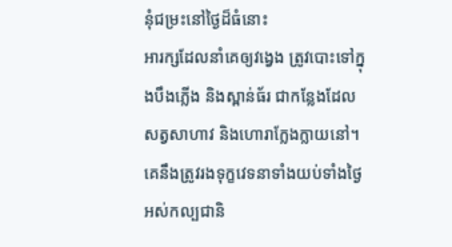នុំជម្រះនៅថ្ងៃដ៏ធំនោះ
អារក្សដែលនាំគេឲ្យវង្វេង ត្រូវបោះទៅក្នុងបឹងភ្លើង និងស្ពាន់ធ័រ ជាកន្លែងដែលសត្វសាហាវ និងហោរាក្លែងក្លាយនៅ។ គេនឹងត្រូវរងទុក្ខវេទនាទាំងយប់ទាំងថ្ងៃ អស់កល្បជានិ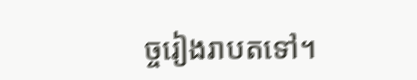ច្ចរៀងរាបតទៅ។